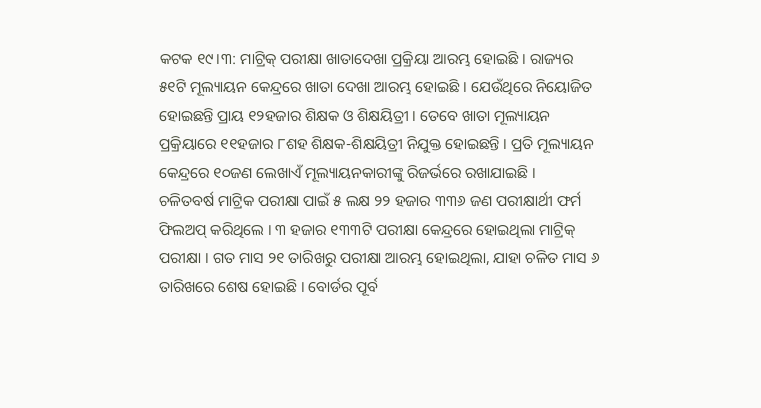କଟକ ୧୯।୩: ମାଟ୍ରିକ୍ ପରୀକ୍ଷା ଖାତାଦେଖା ପ୍ରକ୍ରିୟା ଆରମ୍ଭ ହୋଇଛି । ରାଜ୍ୟର ୫୧ଟି ମୂଲ୍ୟାୟନ କେନ୍ଦ୍ରରେ ଖାତା ଦେଖା ଆରମ୍ଭ ହୋଇଛି । ଯେଉଁଥିରେ ନିୟୋଜିତ ହୋଇଛନ୍ତି ପ୍ରାୟ ୧୨ହଜାର ଶିକ୍ଷକ ଓ ଶିକ୍ଷୟିତ୍ରୀ । ତେବେ ଖାତା ମୂଲ୍ୟାୟନ ପ୍ରକ୍ରିୟାରେ ୧୧ହଜାର ୮ଶହ ଶିକ୍ଷକ-ଶିକ୍ଷୟିତ୍ରୀ ନିଯୁକ୍ତ ହୋଇଛନ୍ତି । ପ୍ରତି ମୂଲ୍ୟାୟନ କେନ୍ଦ୍ରରେ ୧୦ଜଣ ଲେଖାଏଁ ମୂଲ୍ୟାୟନକାରୀଙ୍କୁ ରିଜର୍ଭରେ ରଖାଯାଇଛି ।
ଚଳିତବର୍ଷ ମାଟ୍ରିକ ପରୀକ୍ଷା ପାଇଁ ୫ ଲକ୍ଷ ୨୨ ହଜାର ୩୩୬ ଜଣ ପରୀକ୍ଷାର୍ଥୀ ଫର୍ମ ଫିଲଅପ୍ କରିଥିଲେ । ୩ ହଜାର ୧୩୩ଟି ପରୀକ୍ଷା କେନ୍ଦ୍ରରେ ହୋଇଥିଲା ମାଟ୍ରିକ୍ ପରୀକ୍ଷା । ଗତ ମାସ ୨୧ ତାରିଖରୁ ପରୀକ୍ଷା ଆରମ୍ଭ ହୋଇଥିଲା, ଯାହା ଚଳିତ ମାସ ୬ ତାରିଖରେ ଶେଷ ହୋଇଛି । ବୋର୍ଡର ପୂର୍ବ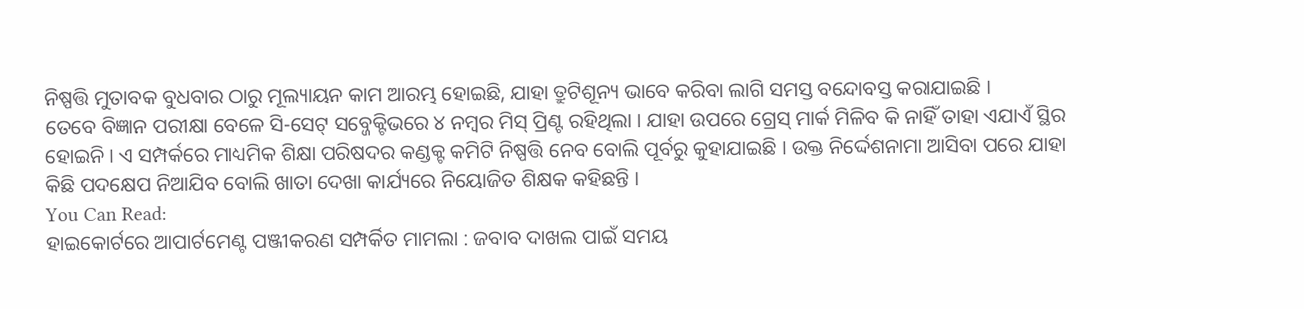ନିଷ୍ପତ୍ତି ମୁତାବକ ବୁଧବାର ଠାରୁ ମୂଲ୍ୟାୟନ କାମ ଆରମ୍ଭ ହୋଇଛି, ଯାହା ତ୍ରୁଟିଶୂନ୍ୟ ଭାବେ କରିବା ଲାଗି ସମସ୍ତ ବନ୍ଦୋବସ୍ତ କରାଯାଇଛି ।
ତେବେ ବିଜ୍ଞାନ ପରୀକ୍ଷା ବେଳେ ସି-ସେଟ୍ ସବ୍ଜେକ୍ଟିଭରେ ୪ ନମ୍ବର ମିସ୍ ପ୍ରିଣ୍ଟ ରହିଥିଲା । ଯାହା ଉପରେ ଗ୍ରେସ୍ ମାର୍କ ମିଳିବ କି ନାହିଁ ତାହା ଏଯାଏଁ ସ୍ଥିର ହୋଇନି । ଏ ସମ୍ପର୍କରେ ମାଧ୍ୟମିକ ଶିକ୍ଷା ପରିଷଦର କଣ୍ଡକ୍ଟ କମିଟି ନିଷ୍ପତ୍ତି ନେବ ବୋଲି ପୂର୍ବରୁ କୁହାଯାଇଛି । ଉକ୍ତ ନିର୍ଦ୍ଦେଶନାମା ଆସିବା ପରେ ଯାହା କିଛି ପଦକ୍ଷେପ ନିଆଯିବ ବୋଲି ଖାତା ଦେଖା କାର୍ଯ୍ୟରେ ନିୟୋଜିତ ଶିକ୍ଷକ କହିଛନ୍ତି ।
You Can Read:
ହାଇକୋର୍ଟରେ ଆପାର୍ଟମେଣ୍ଟ ପଞ୍ଜୀକରଣ ସମ୍ପର୍କିତ ମାମଲା : ଜବାବ ଦାଖଲ ପାଇଁ ସମୟ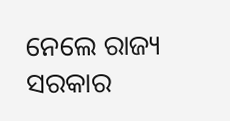ନେଲେ ରାଜ୍ୟ ସରକାର